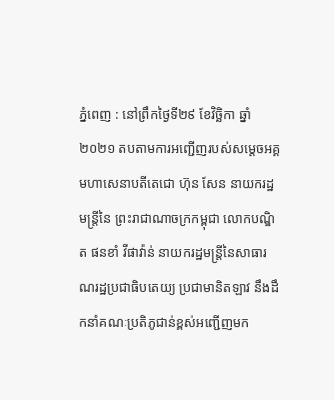ភ្នំពេញ : នៅព្រឹកថ្ងៃទី២៩ ខែវិច្ឆិកា ឆ្នាំ២០២១ តបតាមការអញ្ជើញរបស់សម្តេចអគ្គមហាសេនាបតីតេជោ ហ៊ុន សែន នាយករដ្ឋមន្ត្រីនៃ ព្រះរាជាណាចក្រកម្ពុជា លោកបណ្ឌិត ផនខាំ វីផាវ៉ាន់ នាយករដ្ឋមន្ត្រីនៃសាធារណរដ្ឋប្រជាធិបតេយ្យ ប្រជាមានិតឡាវ នឹងដឹកនាំគណៈប្រតិភូជាន់ខ្ពស់អញ្ជើញមក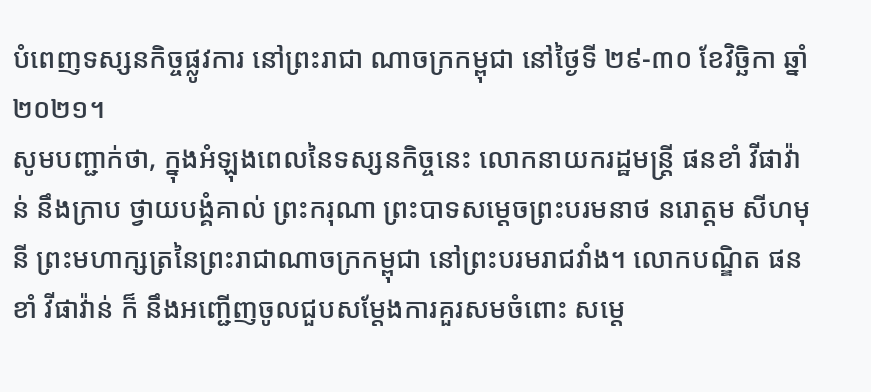បំពេញទស្សនកិច្ចផ្លូវការ នៅព្រះរាជា ណាចក្រកម្ពុជា នៅថ្ងៃទី ២៩-៣០ ខែវិច្ឆិកា ឆ្នាំ២០២១។
សូមបញ្ជាក់ថា, ក្នុងអំឡុងពេលនៃទស្សនកិច្ចនេះ លោកនាយករដ្ឋមន្ដ្រី ផនខាំ វីផាវ៉ាន់ នឹងក្រាប ថ្វាយបង្គំគាល់ ព្រះករុណា ព្រះបាទសម្ដេចព្រះបរមនាថ នរោត្តម សីហមុនី ព្រះមហាក្សត្រនៃព្រះរាជាណាចក្រកម្ពុជា នៅព្រះបរមរាជវាំង។ លោកបណ្ឌិត ផនខាំ វីផាវ៉ាន់ ក៏ នឹងអញ្ជើញចូលជួបសម្តែងការគួរសមចំពោះ សម្តេ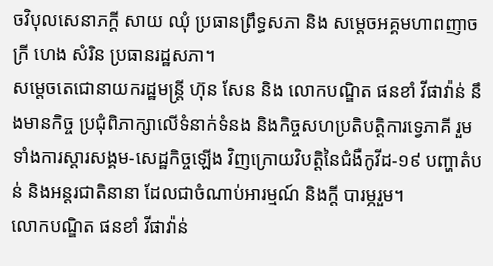ចវិបុលសេនាភក្តី សាយ ឈុំ ប្រធានព្រឹទ្ធសភា និង សម្តេចអគ្គមហាពញាចក្រី ហេង សំរិន ប្រធានរដ្ឋសភា។
សម្តេចតេជោនាយករដ្ឋមន្ត្រី ហ៊ុន សែន និង លោកបណ្ឌិត ផនខាំ វីផាវ៉ាន់ នឹងមានកិច្ច ប្រជុំពិភាក្សាលើទំនាក់ទំនង និងកិច្ចសហប្រតិបត្តិការទ្វេភាគី រួមទាំងការស្ដារសង្គម-សេដ្ឋកិច្ចឡើង វិញក្រោយវិបត្តិនៃជំងឺកូវីដ-១៩ បញ្ហាតំបន់ និងអន្តរជាតិនានា ដែលជាចំណាប់អារម្មណ៍ និងក្តី បារម្ភរួម។
លោកបណ្ឌិត ផនខាំ វីផាវ៉ាន់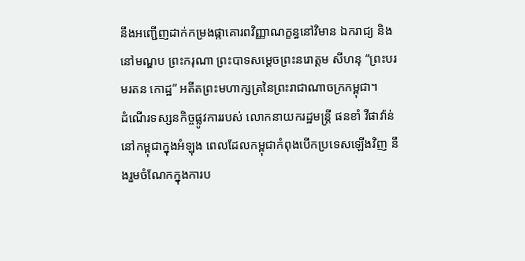នឹងអញ្ជើញដាក់កម្រងផ្កាគោរពវិញ្ញាណក្ខន្ធនៅវិមាន ឯករាជ្យ និងនៅមណ្ឌប ព្រះករុណា ព្រះបាទសម្តេចព្រះនរោត្ដម សីហនុ “ព្រះបរមរតន កោដ្ឋ” អតីតព្រះមហាក្សត្រនៃព្រះរាជាណាចក្រកម្ពុជា។
ដំណើរទស្សនកិច្ចផ្លូវការរបស់ លោកនាយករដ្ឋមន្ត្រី ផនខាំ វីផាវ៉ាន់ នៅកម្ពុជាក្នុងអំឡុង ពេលដែលកម្ពុជាកំពុងបើកប្រទេសឡើងវិញ នឹងរួមចំណែកក្នុងការប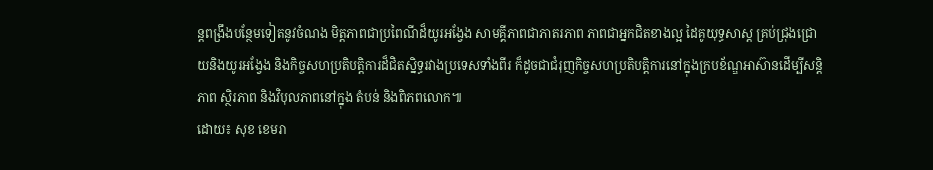ន្តពង្រឹងបន្ថែមទៀតនូវចំណង មិត្តភាពជាប្រពៃណីដ៏យូរអង្វែង សាមគ្គីភាពជាភាតរភាព ភាពជាអ្នកជិតខាងល្អ ដៃគូយុទ្ធសាស្ត គ្រប់ជ្រុងជ្រោយនិងយូរអង្វែង និងកិច្ចសហប្រតិបត្តិការដ៏ជិតស្និទ្ធរវាងប្រទេសទាំងពីរ ក៏ដូចជាជំរុញកិច្ចសហប្រតិបត្តិការនៅក្នុងក្របខ័ណ្ឌអាស៊ានដើម្បីសន្តិភាព ស្ថិរភាព និងវិបុលភាពនៅក្នុង តំបន់ និងពិភពលោក៕
ដោយ៖ សុខ ខេមរា